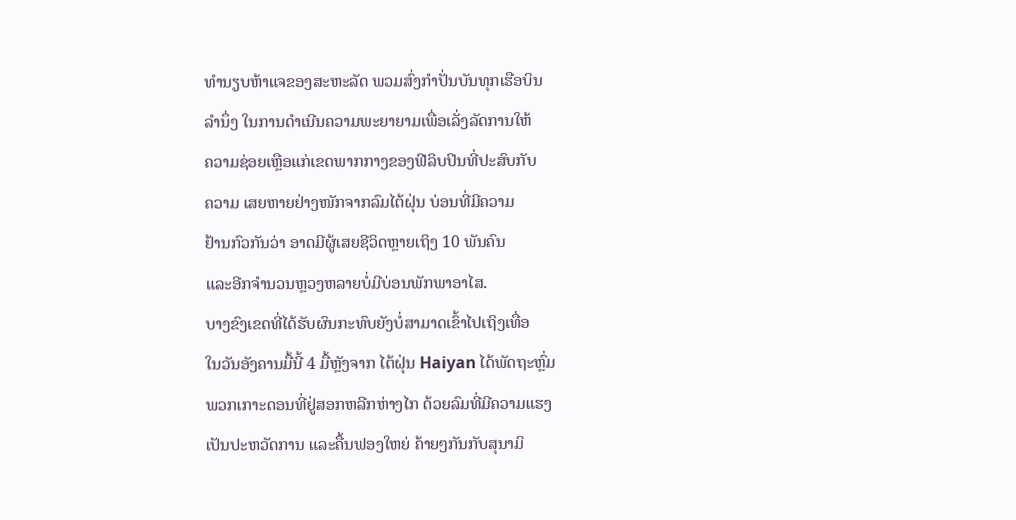ທໍານຽບຫ້າແຈຂອງສະຫະລັດ ພວມສົ່ງກຳປັ່ນບັນທຸກເຮືອບິນ
ລຳນຶ່ງ ໃນການດຳເນີນຄວາມພະຍາຍາມເພື່ອເລັ່ງລັດການໃຫ້
ຄວາມຊ່ອຍເຫຼືອແກ່ເຂດພາກກາງຂອງຟີລິບປິນທີ່ປະສົບກັບ
ຄວາມ ເສຍຫາຍຢ່າງໜັກຈາກລົມໄຕ້ຝຸ່ນ ບ່ອນທີ່ມີຄວາມ
ຢ້ານກົວກັນວ່າ ອາດມີຜູ້ເສຍຊີວິດຫຼາຍເຖິງ 10 ພັນຄົນ
ແລະອີກຈຳນວນຫຼວງຫລາຍບໍ່ມີບ່ອນພັກພາອາໄສ.
ບາງຂົງເຂດທີ່ໄດ້ຮັບຜົນກະທົບຍັງບໍ່ສາມາດເຂົ້າໄປເຖິງເທື່ອ
ໃນວັນອັງຄານມື້ນີ້ 4 ມື້ຫຼັງຈາກ ໄຕ້ຝຸ່ນ Haiyan ໄດ້ພັດຖະຫຼົ່ມ
ພວກເກາະດອນທີ່ຢູ່ສອກຫລີກຫ່າງໄກ ດ້ວຍລົມທີ່ມີຄວາມແຮງ
ເປັນປະຫວັດການ ແລະຄື້ນຟອງໃຫຍ່ ຄ້າຍໆກັນກັບສຸນາມິ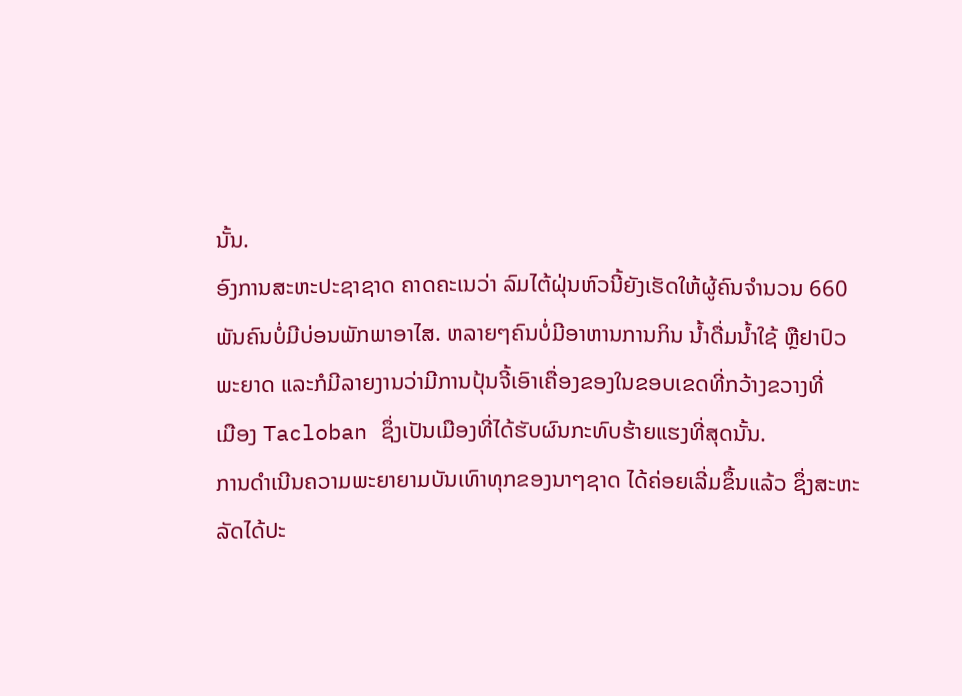ນັ້ນ.
ອົງການສະຫະປະຊາຊາດ ຄາດຄະເນວ່າ ລົມໄຕ້ຝຸ່ນຫົວນີ້ຍັງເຮັດໃຫ້ຜູ້ຄົນຈໍານວນ 660
ພັນຄົນບໍ່ມີບ່ອນພັກພາອາໄສ. ຫລາຍໆຄົນບໍ່ມີອາຫານການກິນ ນໍ້າດື່ມນໍ້າໃຊ້ ຫຼືຢາປົວ
ພະຍາດ ແລະກໍມີລາຍງານວ່າມີການປຸ້ນຈີ້ເອົາເຄື່ອງຂອງໃນຂອບເຂດທີ່ກວ້າງຂວາງທີ່
ເມືອງ Tacloban ຊຶ່ງເປັນເມືອງທີ່ໄດ້ຮັບຜົນກະທົບຮ້າຍແຮງທີ່ສຸດນັ້ນ.
ການດຳເນີນຄວາມພະຍາຍາມບັນເທົາທຸກຂອງນາໆຊາດ ໄດ້ຄ່ອຍເລີ່ມຂຶ້ນແລ້ວ ຊຶ່ງສະຫະ
ລັດໄດ້ປະ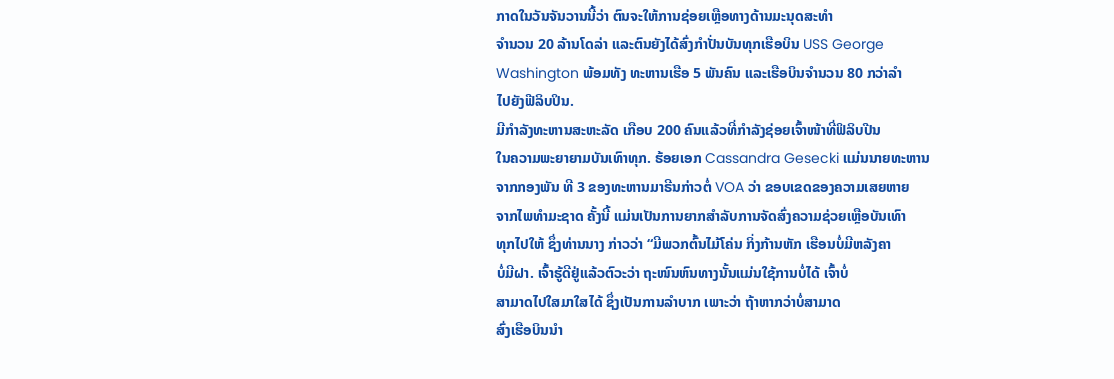ກາດໃນວັນຈັນວານນີ້ວ່າ ຕົນຈະໃຫ້ການຊ່ອຍເຫຼືອທາງດ້ານມະນຸດສະທໍາ
ຈໍານວນ 20 ລ້ານໂດລ່າ ແລະຕົນຍັງໄດ້ສົ່ງກໍາປັ່ນບັນທຸກເຮືອບິນ USS George
Washington ພ້ອມທັງ ທະຫານເຮືອ 5 ພັນຄົນ ແລະເຮືອບິນຈໍານວນ 80 ກວ່າລໍາ
ໄປຍັງຟີລິບປິນ.
ມີກໍາລັງທະຫານສະຫະລັດ ເກືອບ 200 ຄົນແລ້ວທີ່ກໍາລັງຊ່ອຍເຈົ້າໜ້າທີ່ຟິລິບປີນ
ໃນຄວາມພະຍາຍາມບັນເທົາທຸກ. ຮ້ອຍເອກ Cassandra Gesecki ແມ່ນນາຍທະຫານ
ຈາກກອງພັນ ທີ 3 ຂອງທະຫານມາຣີນກ່າວຕໍ່ VOA ວ່າ ຂອບເຂດຂອງຄວາມເສຍຫາຍ
ຈາກໄພທໍາມະຊາດ ຄັ້ງນີ້ ແມ່ນເປັນການຍາກສຳລັບການຈັດສົ່ງຄວາມຊ່ວຍເຫຼືອບັນເທົາ
ທຸກໄປໃຫ້ ຊຶ່ງທ່ານນາງ ກ່າວວ່າ “ມີພວກຕົ້ນໄມ້ໂຄ່ນ ກິ່ງກ້ານຫັກ ເຮືອນບໍ່ມີຫລັງຄາ
ບໍ່ມີຝາ. ເຈົ້າຮູ້ດີຢູ່ແລ້ວຕົວະວ່າ ຖະໜົນຫົນທາງນັ້ນແມ່ນໃຊ້ການບໍ່ໄດ້ ເຈົ້າບໍ່
ສາມາດໄປໃສມາໃສໄດ້ ຊຶ່ງເປັນການລໍາບາກ ເພາະວ່າ ຖ້າຫາກວ່າບໍ່ສາມາດ
ສົ່ງເຮືອບິນນໍາ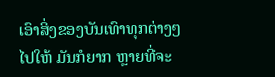ເອົາສິ່ງຂອງບັນເທົາທຸກຕ່າງໆໄປໃຫ້ ມັນກໍຍາກ ຫຼາຍທີ່ຈະ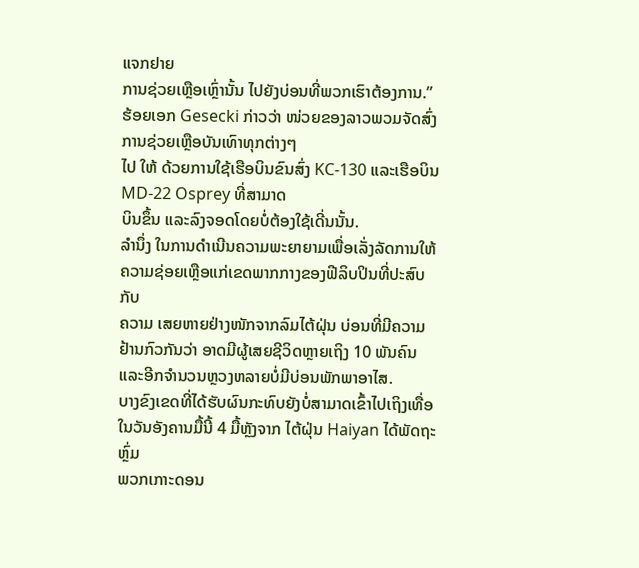ແຈກຢາຍ
ການຊ່ວຍເຫຼືອເຫຼົ່ານັ້ນ ໄປຍັງບ່ອນທີ່ພວກເຮົາຕ້ອງການ.”
ຮ້ອຍເອກ Gesecki ກ່າວວ່າ ໜ່ວຍຂອງລາວພວມຈັດສົ່ງການຊ່ວຍເຫຼືອບັນເທົາທຸກຕ່າງໆ
ໄປ ໃຫ້ ດ້ວຍການໃຊ້ເຮືອບິນຂົນສົ່ງ KC-130 ແລະເຮືອບິນ MD-22 Osprey ທີ່ສາມາດ
ບິນຂຶ້ນ ແລະລົງຈອດໂດຍບໍ່ຕ້ອງໃຊ້ເດີ່ນນັ້ນ.
ລຳນຶ່ງ ໃນການດຳເນີນຄວາມພະຍາຍາມເພື່ອເລັ່ງລັດການໃຫ້
ຄວາມຊ່ອຍເຫຼືອແກ່ເຂດພາກກາງຂອງຟີລິບປິນທີ່ປະສົບກັບ
ຄວາມ ເສຍຫາຍຢ່າງໜັກຈາກລົມໄຕ້ຝຸ່ນ ບ່ອນທີ່ມີຄວາມ
ຢ້ານກົວກັນວ່າ ອາດມີຜູ້ເສຍຊີວິດຫຼາຍເຖິງ 10 ພັນຄົນ
ແລະອີກຈຳນວນຫຼວງຫລາຍບໍ່ມີບ່ອນພັກພາອາໄສ.
ບາງຂົງເຂດທີ່ໄດ້ຮັບຜົນກະທົບຍັງບໍ່ສາມາດເຂົ້າໄປເຖິງເທື່ອ
ໃນວັນອັງຄານມື້ນີ້ 4 ມື້ຫຼັງຈາກ ໄຕ້ຝຸ່ນ Haiyan ໄດ້ພັດຖະຫຼົ່ມ
ພວກເກາະດອນ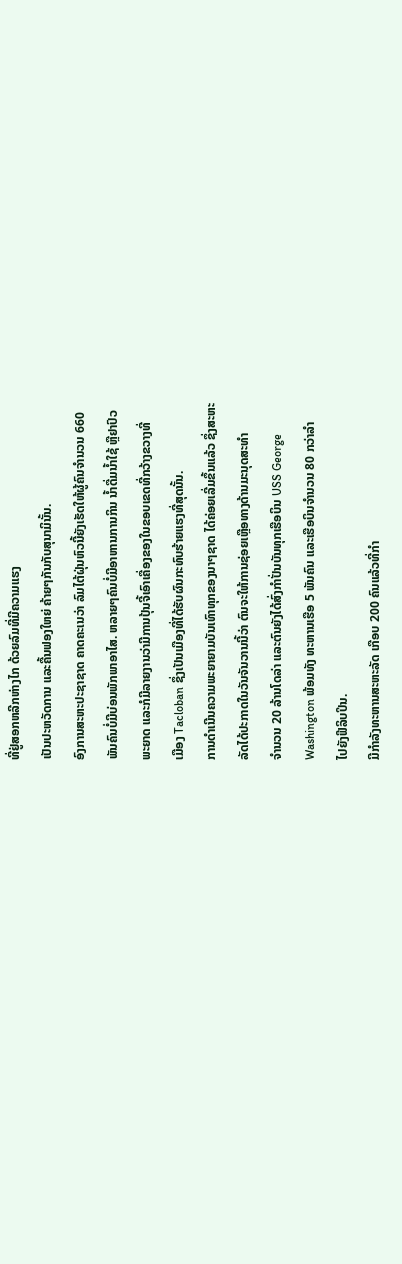ທີ່ຢູ່ສອກຫລີກຫ່າງໄກ ດ້ວຍລົມທີ່ມີຄວາມແຮງ
ເປັນປະຫວັດການ ແລະຄື້ນຟອງໃຫຍ່ ຄ້າຍໆກັນກັບສຸນາມິນັ້ນ.
ອົງການສະຫະປະຊາຊາດ ຄາດຄະເນວ່າ ລົມໄຕ້ຝຸ່ນຫົວນີ້ຍັງເຮັດໃຫ້ຜູ້ຄົນຈໍານວນ 660
ພັນຄົນບໍ່ມີບ່ອນພັກພາອາໄສ. ຫລາຍໆຄົນບໍ່ມີອາຫານການກິນ ນໍ້າດື່ມນໍ້າໃຊ້ ຫຼືຢາປົວ
ພະຍາດ ແລະກໍມີລາຍງານວ່າມີການປຸ້ນຈີ້ເອົາເຄື່ອງຂອງໃນຂອບເຂດທີ່ກວ້າງຂວາງທີ່
ເມືອງ Tacloban ຊຶ່ງເປັນເມືອງທີ່ໄດ້ຮັບຜົນກະທົບຮ້າຍແຮງທີ່ສຸດນັ້ນ.
ການດຳເນີນຄວາມພະຍາຍາມບັນເທົາທຸກຂອງນາໆຊາດ ໄດ້ຄ່ອຍເລີ່ມຂຶ້ນແລ້ວ ຊຶ່ງສະຫະ
ລັດໄດ້ປະກາດໃນວັນຈັນວານນີ້ວ່າ ຕົນຈະໃຫ້ການຊ່ອຍເຫຼືອທາງດ້ານມະນຸດສະທໍາ
ຈໍານວນ 20 ລ້ານໂດລ່າ ແລະຕົນຍັງໄດ້ສົ່ງກໍາປັ່ນບັນທຸກເຮືອບິນ USS George
Washington ພ້ອມທັງ ທະຫານເຮືອ 5 ພັນຄົນ ແລະເຮືອບິນຈໍານວນ 80 ກວ່າລໍາ
ໄປຍັງຟີລິບປິນ.
ມີກໍາລັງທະຫານສະຫະລັດ ເກືອບ 200 ຄົນແລ້ວທີ່ກໍາ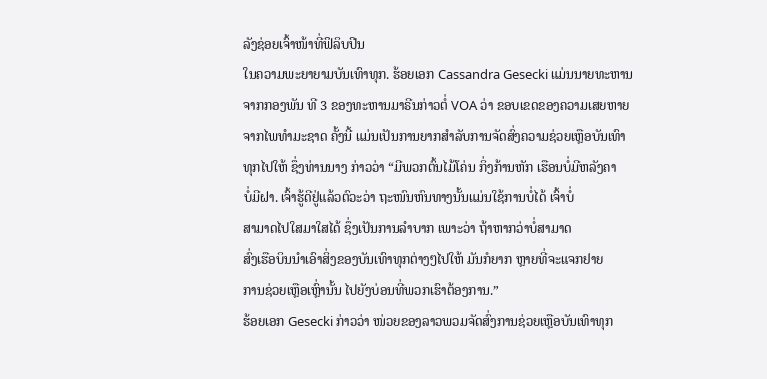ລັງຊ່ອຍເຈົ້າໜ້າທີ່ຟິລິບປີນ
ໃນຄວາມພະຍາຍາມບັນເທົາທຸກ. ຮ້ອຍເອກ Cassandra Gesecki ແມ່ນນາຍທະຫານ
ຈາກກອງພັນ ທີ 3 ຂອງທະຫານມາຣີນກ່າວຕໍ່ VOA ວ່າ ຂອບເຂດຂອງຄວາມເສຍຫາຍ
ຈາກໄພທໍາມະຊາດ ຄັ້ງນີ້ ແມ່ນເປັນການຍາກສຳລັບການຈັດສົ່ງຄວາມຊ່ວຍເຫຼືອບັນເທົາ
ທຸກໄປໃຫ້ ຊຶ່ງທ່ານນາງ ກ່າວວ່າ “ມີພວກຕົ້ນໄມ້ໂຄ່ນ ກິ່ງກ້ານຫັກ ເຮືອນບໍ່ມີຫລັງຄາ
ບໍ່ມີຝາ. ເຈົ້າຮູ້ດີຢູ່ແລ້ວຕົວະວ່າ ຖະໜົນຫົນທາງນັ້ນແມ່ນໃຊ້ການບໍ່ໄດ້ ເຈົ້າບໍ່
ສາມາດໄປໃສມາໃສໄດ້ ຊຶ່ງເປັນການລໍາບາກ ເພາະວ່າ ຖ້າຫາກວ່າບໍ່ສາມາດ
ສົ່ງເຮືອບິນນໍາເອົາສິ່ງຂອງບັນເທົາທຸກຕ່າງໆໄປໃຫ້ ມັນກໍຍາກ ຫຼາຍທີ່ຈະແຈກຢາຍ
ການຊ່ວຍເຫຼືອເຫຼົ່ານັ້ນ ໄປຍັງບ່ອນທີ່ພວກເຮົາຕ້ອງການ.”
ຮ້ອຍເອກ Gesecki ກ່າວວ່າ ໜ່ວຍຂອງລາວພວມຈັດສົ່ງການຊ່ວຍເຫຼືອບັນເທົາທຸກ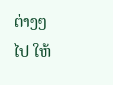ຕ່າງໆ
ໄປ ໃຫ້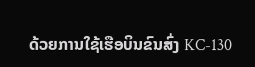ດ້ວຍການໃຊ້ເຮືອບິນຂົນສົ່ງ KC-130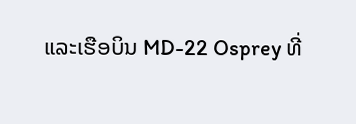ແລະເຮືອບິນ MD-22 Osprey ທີ່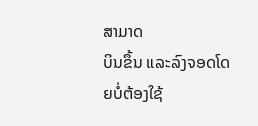ສາມາດ
ບິນຂຶ້ນ ແລະລົງຈອດໂດຍບໍ່ຕ້ອງໃຊ້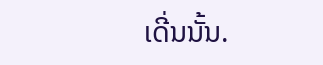ເດີ່ນນັ້ນ.